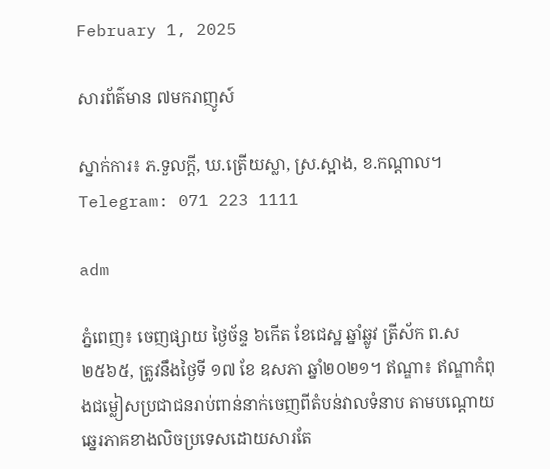February 1, 2025

សារព័ត៌មាន ៧មករាញូស៍

ស្នាក់ការ៖ ភ.ទួលក្តី, ឃ.ត្រើយស្លា, ស្រ.ស្អាង, ខ.កណ្តាល។ Telegram: 071 223 1111

adm

ភ្នំពេញ៖ ចេញផ្សាយ ថ្ងៃច័ន្ទ ៦កើត ខែជេស្ឋ ឆ្នាំឆ្លូវ ត្រីស័ក ព.ស ២៥៦៥, ត្រូវនឹងថ្ងៃទី ១៧ ខែ ឧសភា ឆ្នាំ២០២១។ ឥណ្ឌា៖ ឥណ្ឌាកំពុងជម្លៀសប្រជាជនរាប់ពាន់នាក់ចេញពីតំបន់វាលទំនាប តាមបណ្តោយឆ្នេរភាគខាងលិចប្រទេសដោយសារតែ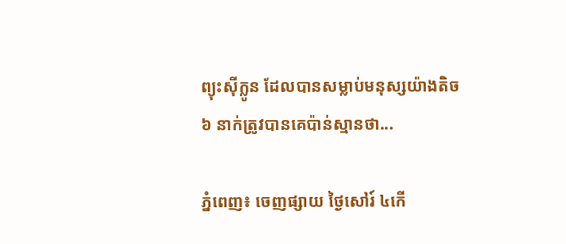ព្យុះស៊ីក្លូន ដែលបានសម្លាប់មនុស្សយ៉ាងតិច ៦ នាក់ត្រូវបានគេប៉ាន់ស្មានថា...

ភ្នំពេញ៖ ចេញផ្សាយ ថ្ងៃសៅរ៍ ៤កើ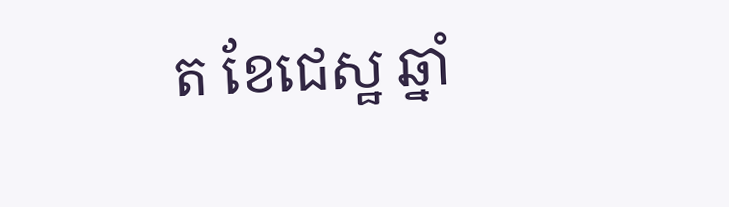ត ខែជេស្ឋ ឆ្នាំ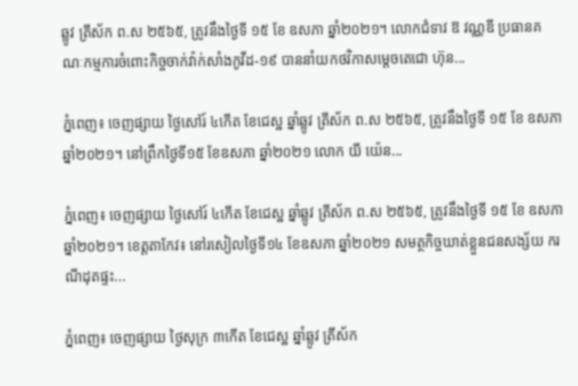ឆ្លូវ ត្រីស័ក ព.ស ២៥៦៥, ត្រូវនឹងថ្ងៃទី ១៥ ខែ ឧសភា ឆ្នាំ២០២១។ លោកជំទាវ ឱ វណ្ណឌី ប្រធានគណៈកម្មការចំពោះកិច្ចចាក់វ៉ាក់សាំងកូវីដ-១៩ បាននាំយកថវិកាសម្តេចតេជោ ហ៊ុន...

ភ្នំពេញ៖ ចេញផ្សាយ ថ្ងៃសៅរ៍ ៤កើត ខែជេស្ឋ ឆ្នាំឆ្លូវ ត្រីស័ក ព.ស ២៥៦៥, ត្រូវនឹងថ្ងៃទី ១៥ ខែ ឧសភា ឆ្នាំ២០២១។ នៅព្រឹកថ្ងៃទី១៥ ខែឧសភា ឆ្នាំ២០២១ លោក យី យ៉េន...

ភ្នំពេញ៖ ចេញផ្សាយ ថ្ងៃសៅរ៍ ៤កើត ខែជេស្ឋ ឆ្នាំឆ្លូវ ត្រីស័ក ព.ស ២៥៦៥, ត្រូវនឹងថ្ងៃទី ១៥ ខែ ឧសភា ឆ្នាំ២០២១។ ខេត្តតាកែវ៖ នៅរសៀលថ្ងៃទី១៤ ខែឧសភា ឆ្នាំ២០២១ សមត្ថកិច្ចឃាត់ខ្លួនជនសង្ស័យ ករណីដុតផ្ទះ...

ភ្នំពេញ៖ ចេញផ្សាយ ថ្ងៃសុក្រ ៣កើត ខែជេស្ឋ ឆ្នាំឆ្លូវ ត្រីស័ក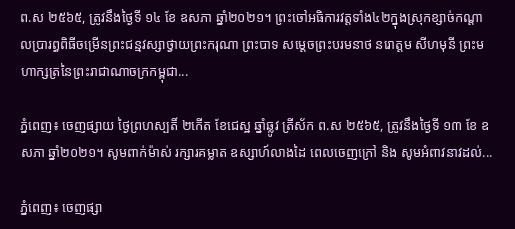ព.ស ២៥៦៥, ត្រូវនឹងថ្ងៃទី ១៤ ខែ ឧសភា ឆ្នាំ២០២១។ ព្រះចៅអធិការវត្តទាំង៤២ក្នុងស្រុកខ្សាច់កណ្ដាលប្រារព្ធពិធីចម្រើនព្រះជន្មវស្សាថ្វាយព្រះករុណា ព្រះបាទ សម្ដេចព្រះបរមនាថ នរោត្តម សីហមុនី ព្រះមហាក្សត្រនៃព្រះរាជាណាចក្រកម្ពុជា...

ភ្នំពេញ៖ ចេញផ្សាយ ថ្ងៃព្រហស្បតិ៍ ២កើត ខែជេស្ឋ ឆ្នាំឆ្លូវ ត្រីស័ក ព.ស ២៥៦៥, ត្រូវនឹងថ្ងៃទី ១៣ ខែ ឧសភា ឆ្នាំ២០២១។ សូមពាក់ម៉ាស់ រក្សារគម្លាត ឧស្សាហ៍លាងដៃ ពេលចេញក្រៅ និង សូមអំពាវនាវដល់...

ភ្នំពេញ៖ ចេញផ្សា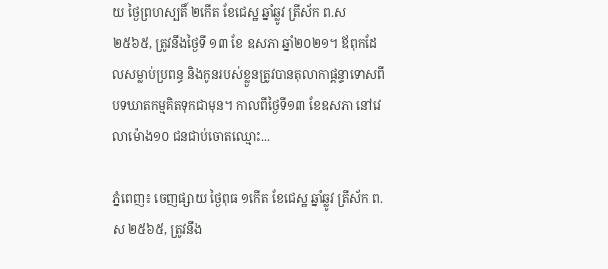យ ថ្ងៃព្រហស្បតិ៍ ២កើត ខែជេស្ឋ ឆ្នាំឆ្លូវ ត្រីស័ក ព.ស ២៥៦៥, ត្រូវនឹងថ្ងៃទី ១៣ ខែ ឧសភា ឆ្នាំ២០២១។ ឪពុកដែលសម្លាប់ប្រពន្ធ និងកូនរបស់ខ្លួនត្រូវបានតុលាកាផ្តន្ទាទោសពីបទឃាតកម្មគិតទុកជាមុន។ កាលពីថ្ងៃទី១៣ ខែឧសភា នៅវេលាម៉ោង១០ ជនជាប់ចោតឈ្មោះ...

ភ្នំពេញ៖ ចេញផ្សាយ ថ្ងៃពុធ ១កើត ខែជេស្ឋ ឆ្នាំឆ្លូវ ត្រីស័ក ព.ស ២៥៦៥, ត្រូវនឹង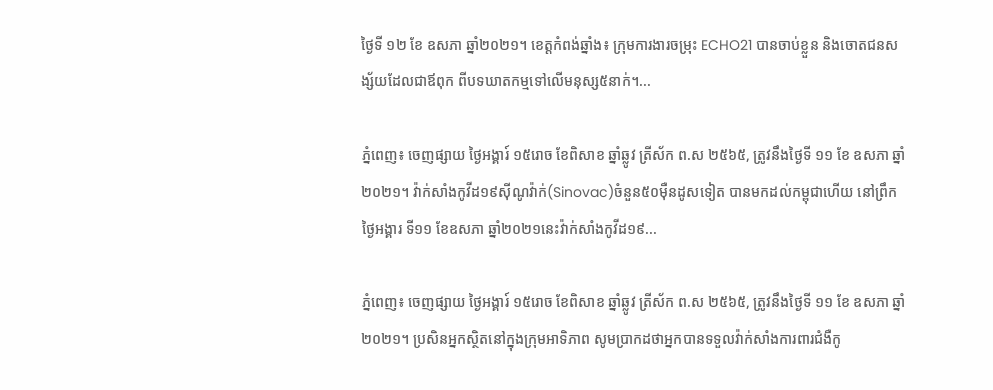ថ្ងៃទី ១២ ខែ ឧសភា ឆ្នាំ២០២១។ ខេត្តកំពង់ឆ្នាំង៖ ក្រុមការងារចម្រុះ ECHO21 បានចាប់ខ្លួន និងចោតជនសង្ស័យដែលជាឪពុក ពីបទឃាតកម្មទៅលើមនុស្ស៥នាក់។...

ភ្នំពេញ៖ ចេញផ្សាយ ថ្ងៃអង្គារ៍ ១៥រោច ខែពិសាខ ឆ្នាំឆ្លូវ ត្រីស័ក ព.ស ២៥៦៥, ត្រូវនឹងថ្ងៃទី ១១ ខែ ឧសភា ឆ្នាំ២០២១។ វ៉ាក់សាំងកូវីដ១៩ស៊ីណូវ៉ាក់(Sinovac)ចំនួន៥០ម៉ឺនដូសទៀត បានមកដល់កម្ពុជាហើយ នៅព្រឹកថ្ងៃអង្គារ ទី១១ ខែឧសភា ឆ្នាំ២០២១នេះវ៉ាក់សាំងកូវីដ១៩...

ភ្នំពេញ៖ ចេញផ្សាយ ថ្ងៃអង្គារ៍ ១៥រោច ខែពិសាខ ឆ្នាំឆ្លូវ ត្រីស័ក ព.ស ២៥៦៥, ត្រូវនឹងថ្ងៃទី ១១ ខែ ឧសភា ឆ្នាំ២០២១។ ប្រសិនអ្នកស្ថិតនៅក្នុងក្រុមអាទិភាព សូមប្រាកដថាអ្នកបានទទួលវ៉ាក់សាំងការពារជំងឺកូ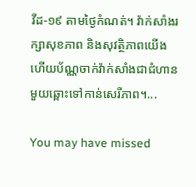វីដ-១៩ តាមថ្ងៃកំណត់។ វ៉ាក់សាំងរក្សាសុខភាព និងសុវត្ថិភាពយើង ហើយប័ណ្ណចាក់វ៉ាក់សាំងជាជំហានមួយឆ្ពោះទៅកាន់សេរីភាព។...

You may have missed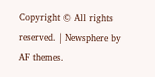Copyright © All rights reserved. | Newsphere by AF themes.